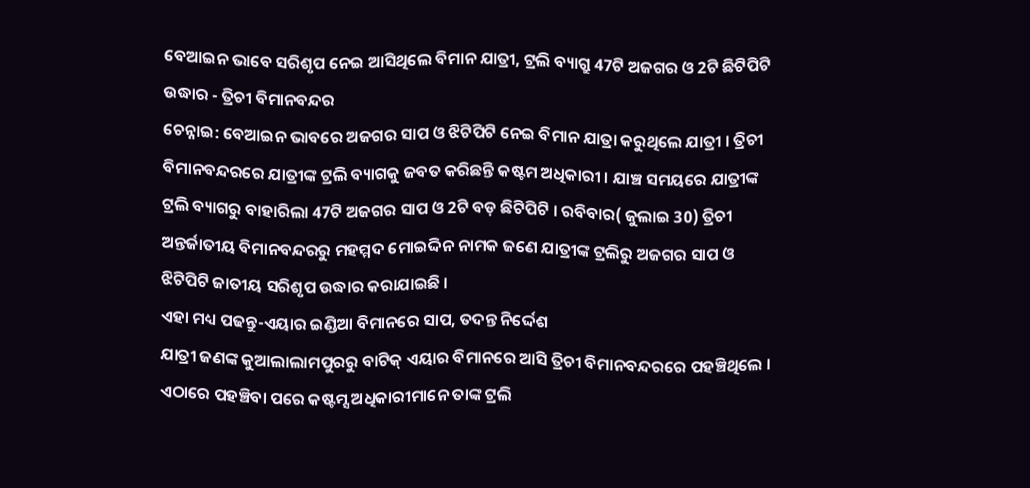ବେଆଇନ ଭାବେ ସରିଶୃପ ନେଇ ଆସିଥିଲେ ବିମାନ ଯାତ୍ରୀ, ଟ୍ରଲି ବ୍ୟାଗ୍ରୁ 47ଟି ଅଜଗର ଓ 2ଟି ଛିଟିପିଟି ଉଦ୍ଧାର - ତ୍ରିଚୀ ବିମାନବନ୍ଦର
ଚେନ୍ନାଇ: ବେଆଇନ ଭାବରେ ଅଜଗର ସାପ ଓ ଝିଟିପିଟି ନେଇ ବିମାନ ଯାତ୍ରା କରୁଥିଲେ ଯାତ୍ରୀ । ତ୍ରିଚୀ ବିମାନବନ୍ଦରରେ ଯାତ୍ରୀଙ୍କ ଟ୍ରଲି ବ୍ୟାଗକୁ ଜବତ କରିଛନ୍ତି କଷ୍ଟମ ଅଧିକାରୀ । ଯାଞ୍ଚ ସମୟରେ ଯାତ୍ରୀଙ୍କ ଟ୍ରଲି ବ୍ୟାଗରୁ ବାହାରିଲା 47ଟି ଅଜଗର ସାପ ଓ 2ଟି ବଡ଼ ଛିଟିପିଟି । ରବିବାର( ଜୁଲାଇ 30) ତ୍ରିଚୀ ଅନ୍ତର୍ଜାତୀୟ ବିମାନବନ୍ଦରରୁ ମହମ୍ମଦ ମୋଇଦ୍ଦିନ ନାମକ ଜଣେ ଯାତ୍ରୀଙ୍କ ଟ୍ରଲିରୁ ଅଜଗର ସାପ ଓ ଝିଟିପିଟି ଜାତୀୟ ସରିଶୃପ ଉଦ୍ଧାର କରାଯାଇଛି ।
ଏହା ମଧ୍ୟ ପଢନ୍ତୁ-ଏୟାର ଇଣ୍ଡିଆ ବିମାନରେ ସାପ, ତଦନ୍ତ ନିର୍ଦ୍ଦେଶ
ଯାତ୍ରୀ ଜଣଙ୍କ କୁଆଲାଲାମପୁରରୁ ବାଟିକ୍ ଏୟାର ବିମାନରେ ଆସି ତ୍ରିଚୀ ବିମାନବନ୍ଦରରେ ପହଞ୍ଚିଥିଲେ । ଏଠାରେ ପହଞ୍ଚିବା ପରେ କଷ୍ଟମ୍ସ ଅଧିକାରୀମାନେ ତାଙ୍କ ଟ୍ରଲି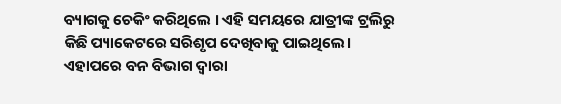ବ୍ୟାଗକୁ ଚେକିଂ କରିଥିଲେ । ଏହି ସମୟରେ ଯାତ୍ରୀଙ୍କ ଟ୍ରଲିରୁ କିଛି ପ୍ୟାକେଟରେ ସରିଶୃପ ଦେଖିବାକୁ ପାଇଥିଲେ। ଏହାପରେ ବନ ବିଭାଗ ଦ୍ବାରା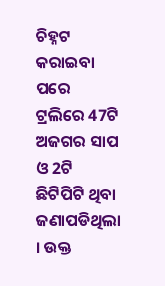ଚିହ୍ନଟ କରାଇବା ପରେ ଟ୍ରଲିରେ 47ଟି ଅଜଗର ସାପ ଓ 2ଟି ଛିଟିପିଟି ଥିବା ଜଣାପଡିଥିଲା । ଉକ୍ତ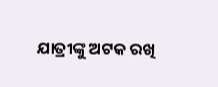ଯାତ୍ରୀଙ୍କୁ ଅଟକ ରଖି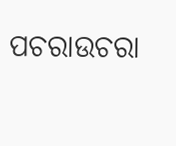ପଚରାଉଚରା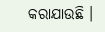କରାଯାଉଛି ।